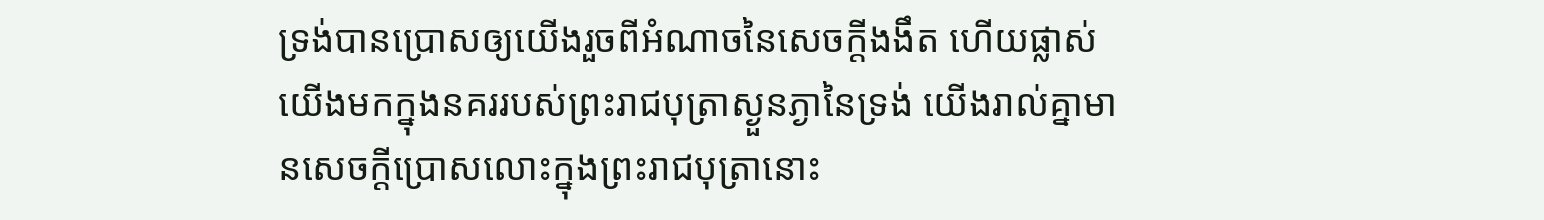ទ្រង់បានប្រោសឲ្យយើងរួចពីអំណាចនៃសេចក្ដីងងឹត ហើយផ្លាស់យើងមកក្នុងនគររបស់ព្រះរាជបុត្រាស្ងួនភ្ងានៃទ្រង់ យើងរាល់គ្នាមានសេចក្ដីប្រោសលោះក្នុងព្រះរាជបុត្រានោះ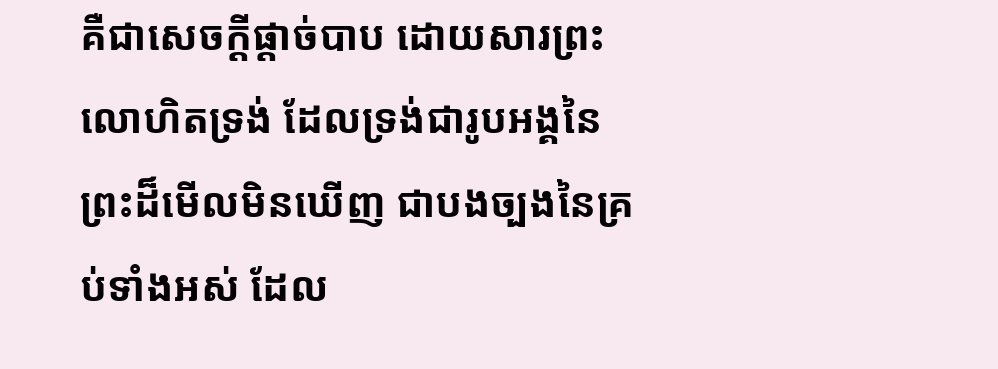គឺជាសេចក្ដីផ្តាច់បាប ដោយសារព្រះលោហិតទ្រង់ ដែលទ្រង់ជារូបអង្គនៃព្រះដ៏មើលមិនឃើញ ជាបងច្បងនៃគ្រប់ទាំងអស់ ដែល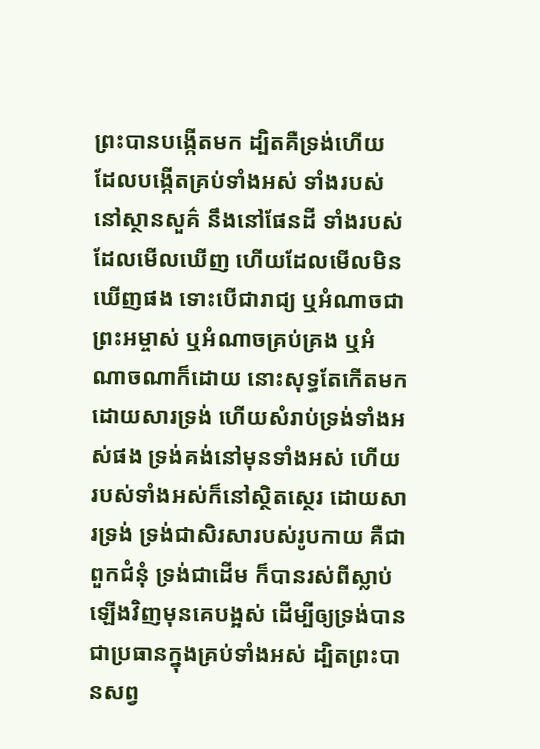ព្រះបានបង្កើតមក ដ្បិតគឺទ្រង់ហើយ ដែលបង្កើតគ្រប់ទាំងអស់ ទាំងរបស់នៅស្ថានសួគ៌ នឹងនៅផែនដី ទាំងរបស់ដែលមើលឃើញ ហើយដែលមើលមិនឃើញផង ទោះបើជារាជ្យ ឬអំណាចជាព្រះអម្ចាស់ ឬអំណាចគ្រប់គ្រង ឬអំណាចណាក៏ដោយ នោះសុទ្ធតែកើតមកដោយសារទ្រង់ ហើយសំរាប់ទ្រង់ទាំងអស់ផង ទ្រង់គង់នៅមុនទាំងអស់ ហើយរបស់ទាំងអស់ក៏នៅស្ថិតស្ថេរ ដោយសារទ្រង់ ទ្រង់ជាសិរសារបស់រូបកាយ គឺជាពួកជំនុំ ទ្រង់ជាដើម ក៏បានរស់ពីស្លាប់ឡើងវិញមុនគេបង្អស់ ដើម្បីឲ្យទ្រង់បានជាប្រធានក្នុងគ្រប់ទាំងអស់ ដ្បិតព្រះបានសព្វ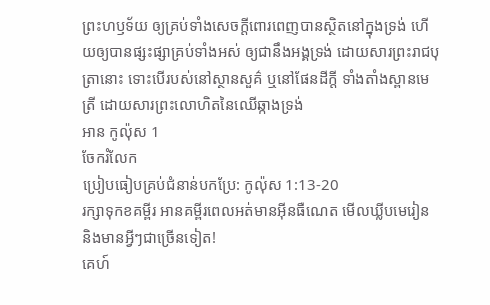ព្រះហឫទ័យ ឲ្យគ្រប់ទាំងសេចក្ដីពោរពេញបានស្ថិតនៅក្នុងទ្រង់ ហើយឲ្យបានផ្សះផ្សាគ្រប់ទាំងអស់ ឲ្យជានឹងអង្គទ្រង់ ដោយសារព្រះរាជបុត្រានោះ ទោះបើរបស់នៅស្ថានសួគ៌ ឬនៅផែនដីក្តី ទាំងតាំងស្ពានមេត្រី ដោយសារព្រះលោហិតនៃឈើឆ្កាងទ្រង់
អាន កូល៉ុស 1
ចែករំលែក
ប្រៀបធៀបគ្រប់ជំនាន់បកប្រែ: កូល៉ុស 1:13-20
រក្សាទុកខគម្ពីរ អានគម្ពីរពេលអត់មានអ៊ីនធឺណេត មើលឃ្លីបមេរៀន និងមានអ្វីៗជាច្រើនទៀត!
គេហ៍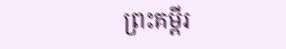ព្រះគម្ពីរ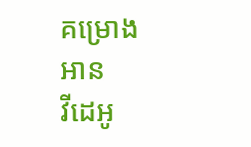គម្រោងអាន
វីដេអូ